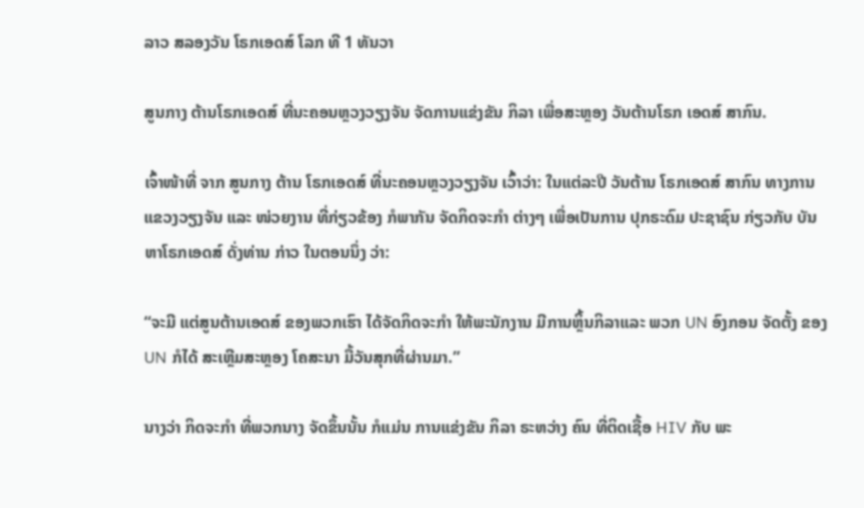ລາວ ສລອງວັນ ໂຣກເອດສ໌ ໂລກ ທີ 1 ທັນວາ

ສູນກາງ ຕ້ານໂຣກເອດສ໌ ທີ່ນະຄອນຫຼວງວຽງຈັນ ຈັດການແຂ່ງຂັນ ກິລາ ເພື່ອສະຫຼອງ ວັນຕ້ານໂຣກ ເອດສ໌ ສາກົນ.

ເຈົ້າໜ້າທີ່ ຈາກ ສູນກາງ ຕ້ານ ໂຣກເອດສ໌ ທີ່ນະຄອນຫຼວງວຽງຈັນ ເວົ້າວ່າ: ໃນແຕ່ລະປີ ວັນຕ້ານ ໂຣກເອດສ໌ ສາກົນ ທາງການ ແຂວງວຽງຈັນ ແລະ ໜ່ວຍງານ ທີ່ກ່ຽວຂ້ອງ ກໍພາກັນ ຈັດກິດຈະກຳ ຕ່າງໆ ເພື່ອເປັນການ ປຸກຣະດົມ ປະຊາຊົນ ກ່ຽວກັບ ບັນຫາໂຣກເອດສ໌ ດັ່ງທ່ານ ກ່າວ ໃນຕອນນຶ່ງ ວ່າ:

“ຈະມີ ແຕ່ສູນຕ້ານເອດສ໌ ຂອງພວກເຮົາ ໄດ້ຈັດກິດຈະກຳ ໃຫ້ພະນັກງານ ມີການຫິ້ຼນກິລາແລະ ພວກ UN ອົງກອນ ຈັດຕັ້ງ ຂອງ UN ກໍໄດ້ ສະເຫຼີມສະຫຼອງ ໂຄສະນາ ມື້ວັນສຸກທີ່ຜ່ານມາ.”

ນາງວ່າ ກິດຈະກຳ ທີ່ພວກນາງ ຈັດຂຶ້ນນັ້ນ ກໍແມ່ນ ການແຂ່ງຂັນ ກິລາ ຣະຫວ່າງ ຄົນ ທີ່ຕິດເຊື້ອ HIV ກັບ ພະ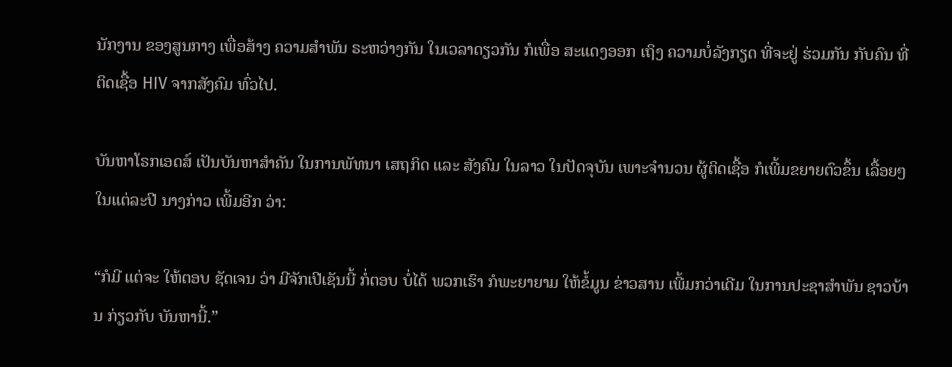ນັກງານ ຂອງສູນກາງ ເພື່ອສ້າງ ຄວາມສຳພັນ ຣະຫວ່າງກັນ ໃນເວລາດຽວກັນ ກໍເພື່ອ ສະແດງອອກ ເຖິງ ຄວາມບໍ່ລັງກຽດ ທີ່ຈະຢູ່ ຮ່ວມກັນ ກັບຄົນ ທີ່ຕິດເຊື້ອ HIV ຈາກສັງຄົມ ທົ່ວໄປ.

ບັນຫາໂຣກເອດສ໌ ເປັນບັນຫາສຳຄັນ ໃນການພັທນາ ເສຖກິດ ແລະ ສັງຄົມ ໃນລາວ ໃນປັດຈຸບັນ ເພາະຈຳນວນ ຜູ້ຕິດເຊື້ອ ກໍເພີ້ມຂຍາຍຕົວຂຶ້ນ ເລື້ອຍໆ ໃນແຕ່ລະປີ ນາງກ່າວ ເພີ້ມອີກ ວ່າ:

“ກໍມີ ແຕ່ຈະ ໃຫ້ຕອບ ຊັດເຈນ ວ່າ ມີຈັກເປີເຊັນນີ້ ກໍ່ຕອບ ບໍ່ໄດ້ ພວກເຮົາ ກໍພະຍາຍາມ ໃຫ້ຂໍ້ມູນ ຂ່າວສານ ເພີ້ມກວ່າເດີມ ໃນການປະຊາສຳພັນ ຊາວບ້ານ ກ່ຽວກັບ ບັນຫານີ້.”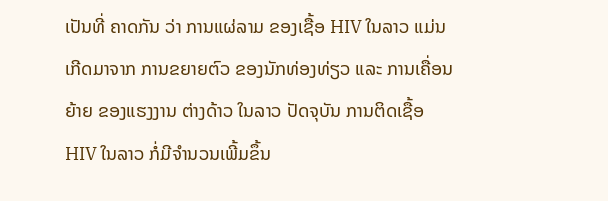ເປັນທີ່ ຄາດກັນ ວ່າ ການແຜ່ລາມ ຂອງເຊື້ອ HIV ໃນລາວ ແມ່ນເກີດມາຈາກ ການຂຍາຍຕົວ ຂອງນັກທ່ອງທ່ຽວ ແລະ ການເຄື່ອນຍ້າຍ ຂອງແຮງງານ ຕ່າງດ້າວ ໃນລາວ ປັດຈຸບັນ ການຕິດເຊື້ອ HIV ໃນລາວ ກໍ່ມີຈຳນວນເພີ້ມຂຶ້ນ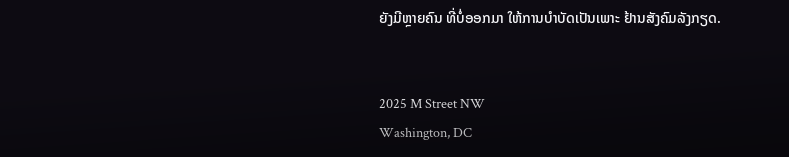ຍັງມີຫຼາຍຄົນ ທີ່ບໍ່ອອກມາ ໃຫ້ການບຳບັດເປັນເພາະ ຢ້ານສັງຄົມລັງກຽດ.


2025 M Street NW
Washington, DC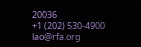20036
+1 (202) 530-4900
lao@rfa.org